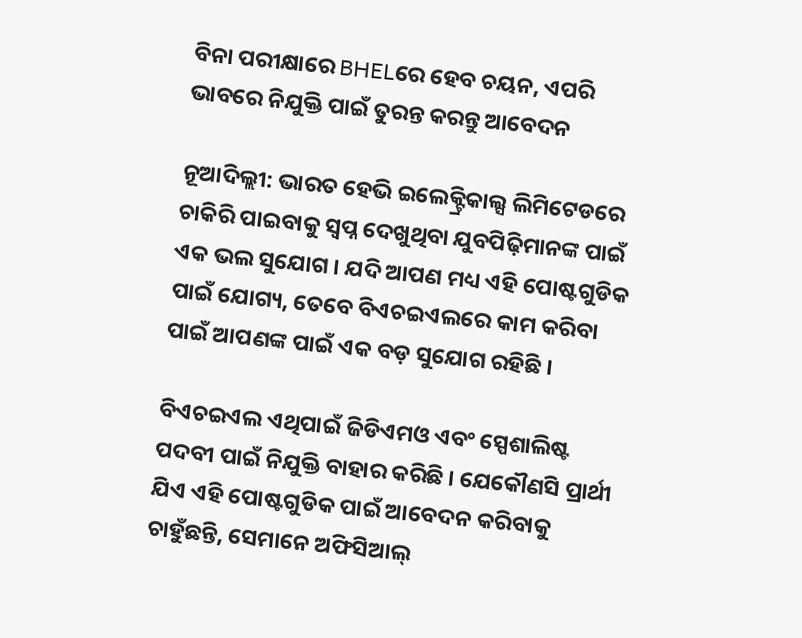ବିନା ପରୀକ୍ଷାରେ BHELରେ ହେବ ଚୟନ, ଏପରି ଭାବରେ ନିଯୁକ୍ତି ପାଇଁ ତୁରନ୍ତ କରନ୍ତୁ ଆବେଦନ

ନୂଆଦିଲ୍ଲୀ: ଭାରତ ହେଭି ଇଲେକ୍ଟ୍ରିକାଲ୍ସ ଲିମିଟେଡରେ ଚାକିରି ପାଇବାକୁ ସ୍ୱପ୍ନ ଦେଖୁଥିବା ଯୁବପିଢ଼ିମାନଙ୍କ ପାଇଁ ଏକ ଭଲ ସୁଯୋଗ । ଯଦି ଆପଣ ମଧ୍ୟ ଏହି ପୋଷ୍ଟଗୁଡିକ ପାଇଁ ଯୋଗ୍ୟ, ତେବେ ବିଏଚଇଏଲରେ କାମ କରିବା ପାଇଁ ଆପଣଙ୍କ ପାଇଁ ଏକ ବଡ଼ ସୁଯୋଗ ରହିଛି ।

ବିଏଚଇଏଲ ଏଥିପାଇଁ ଜିଡିଏମଓ ଏବଂ ସ୍ପେଶାଲିଷ୍ଟ ପଦବୀ ପାଇଁ ନିଯୁକ୍ତି ବାହାର କରିଛି । ଯେକୌଣସି ପ୍ରାର୍ଥୀ ଯିଏ ଏହି ପୋଷ୍ଟଗୁଡିକ ପାଇଁ ଆବେଦନ କରିବାକୁ ଚାହୁଁଛନ୍ତି, ସେମାନେ ଅଫିସିଆଲ୍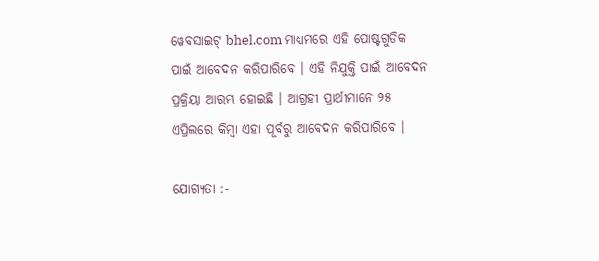ୱେବସାଇଟ୍ bhel.com ମାଧ୍ୟମରେ ଏହି ପୋଷ୍ଟଗୁଡିକ ପାଇଁ ଆବେଦନ କରିପାରିବେ । ଏହି ନିଯୁକ୍ତି ପାଇଁ ଆବେଦନ ପ୍ରକ୍ରିୟା ଆରମ୍ଭ ହୋଇଛି । ଆଗ୍ରହୀ ପ୍ରାର୍ଥୀମାନେ ୨୫ ଏପ୍ରିଲରେ କିମ୍ବା ଏହା ପୂର୍ବରୁ ଆବେଦନ କରିପାରିବେ ।

ଯୋଗ୍ୟତା :-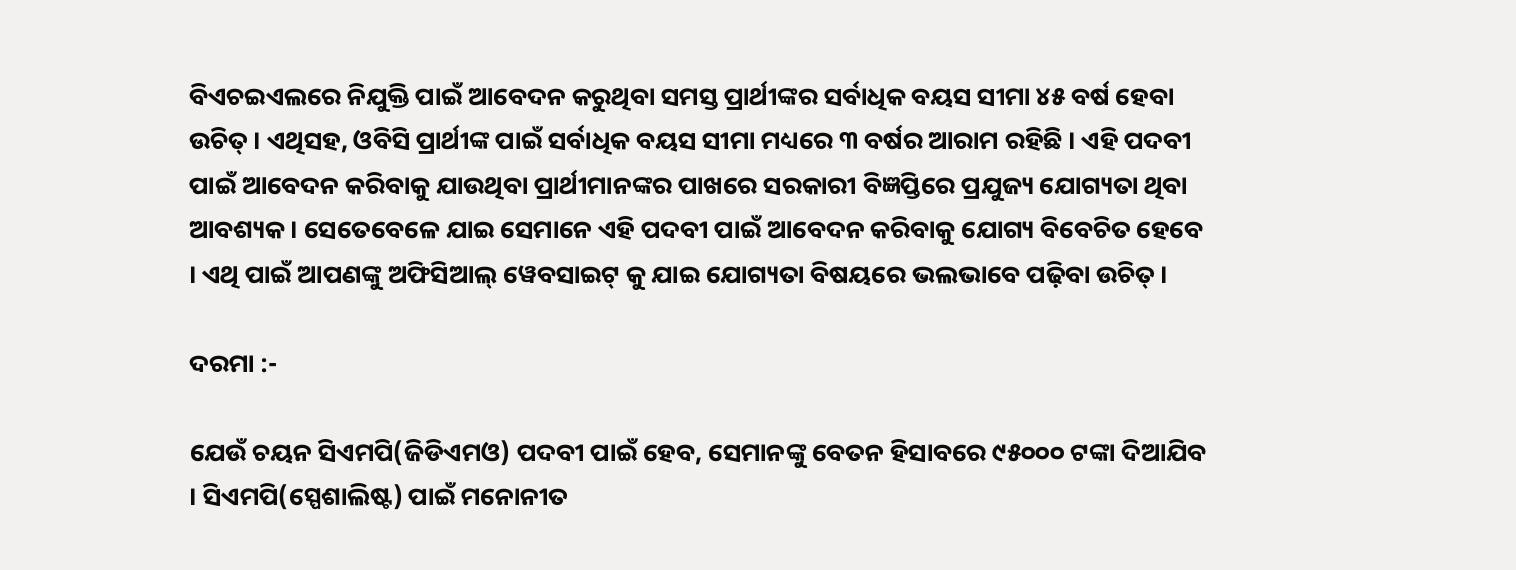ବିଏଚଇଏଲରେ ନିଯୁକ୍ତି ପାଇଁ ଆବେଦନ କରୁଥିବା ସମସ୍ତ ପ୍ରାର୍ଥୀଙ୍କର ସର୍ବାଧିକ ବୟସ ସୀମା ୪୫ ବର୍ଷ ହେବା ଉଚିତ୍ । ଏଥିସହ, ଓବିସି ପ୍ରାର୍ଥୀଙ୍କ ପାଇଁ ସର୍ବାଧିକ ବୟସ ସୀମା ମଧ୍ୟରେ ୩ ବର୍ଷର ଆରାମ ରହିଛି । ଏହି ପଦବୀ ପାଇଁ ଆବେଦନ କରିବାକୁ ଯାଉଥିବା ପ୍ରାର୍ଥୀମାନଙ୍କର ପାଖରେ ସରକାରୀ ବିଜ୍ଞପ୍ତିରେ ପ୍ରଯୁଜ୍ୟ ଯୋଗ୍ୟତା ଥିବା ଆବଶ୍ୟକ । ସେତେବେଳେ ଯାଇ ସେମାନେ ଏହି ପଦବୀ ପାଇଁ ଆବେଦନ କରିବାକୁ ଯୋଗ୍ୟ ବିବେଚିତ ହେବେ । ଏଥି ପାଇଁ ଆପଣଙ୍କୁ ଅଫିସିଆଲ୍ ୱେବସାଇଟ୍ କୁ ଯାଇ ଯୋଗ୍ୟତା ବିଷୟରେ ଭଲଭାବେ ପଢ଼ିବା ଉଚିତ୍ ।

ଦରମା :-

ଯେଉଁ ଚୟନ ସିଏମପି(ଜିଡିଏମଓ) ପଦବୀ ପାଇଁ ହେବ, ସେମାନଙ୍କୁ ବେତନ ହିସାବରେ ୯୫୦୦୦ ଟଙ୍କା ଦିଆଯିବ । ସିଏମପି(ସ୍ପେଶାଲିଷ୍ଟ) ପାଇଁ ମନୋନୀତ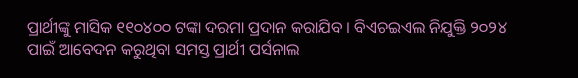ପ୍ରାର୍ଥୀଙ୍କୁ ମାସିକ ୧୧୦୪୦୦ ଟଙ୍କା ଦରମା ପ୍ରଦାନ କରାଯିବ । ବିଏଚଇଏଲ ନିଯୁକ୍ତି ୨୦୨୪ ପାଇଁ ଆବେଦନ କରୁଥିବା ସମସ୍ତ ପ୍ରାର୍ଥୀ ପର୍ସନାଲ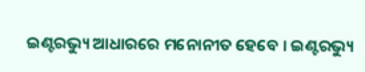ଇଣ୍ଟରଭ୍ୟୁ ଆଧାରରେ ମନୋନୀତ ହେବେ । ଇଣ୍ଟରଭ୍ୟୁ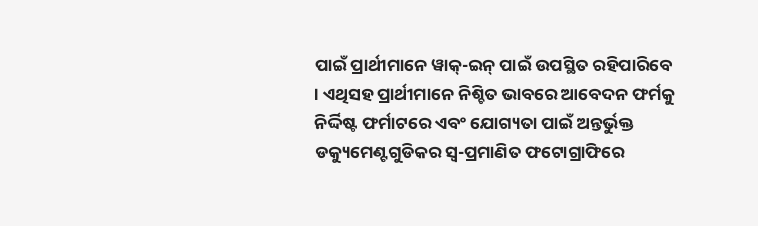ପାଇଁ ପ୍ରାର୍ଥୀମାନେ ୱାକ୍-ଇନ୍ ପାଇଁ ଉପସ୍ଥିତ ରହିପାରିବେ । ଏଥିସହ ପ୍ରାର୍ଥୀମାନେ ନିଶ୍ଚିତ ଭାବରେ ଆବେଦନ ଫର୍ମକୁ ନିର୍ଦ୍ଦିଷ୍ଟ ଫର୍ମାଟରେ ଏବଂ ଯୋଗ୍ୟତା ପାଇଁ ଅନ୍ତର୍ଭୁକ୍ତ ଡକ୍ୟୁମେଣ୍ଟଗୁଡିକର ସ୍ୱ-ପ୍ରମାଣିତ ଫଟୋଗ୍ରାଫିରେ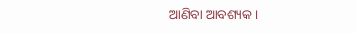ଆଣିବା ଆବଶ୍ୟକ ।